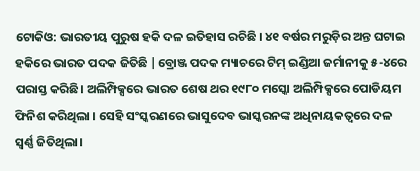ଟୋକିଓ: ଭାରତୀୟ ପୁରୁଷ ହକି ଦଳ ଇତିହାସ ରଚିଛି । ୪୧ ବର୍ଷର ମରୁଡ଼ିର ଅନ୍ତ ଘଟାଇ ହକିରେ ଭାରତ ପଦକ ଜିତିଛି |ବ୍ରୋଞ୍ଜ ପଦକ ମ୍ୟାଚରେ ଟିମ୍ ଇଣ୍ଡିଆ ଜର୍ମାନୀକୁ ୫-୪ରେ ପରାସ୍ତ କରିଛି। ଅଲିମ୍ପିକ୍ସରେ ଭାରତ ଶେଷ ଥର ୧୯୮୦ ମସ୍କୋ ଅଲିମ୍ପିକ୍ସରେ ପୋଡିୟମ ଫିନିଶ କରିଥିଲା । ସେହି ସଂସ୍କରଣରେ ଭାସୁଦେବ ଭାସ୍କରନଙ୍କ ଅଧିନାୟକତ୍ୱରେ ଦଳ ସ୍ୱର୍ଣ୍ଣ ଜିତିଥିଲା।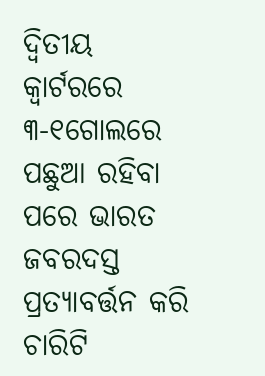ଦ୍ୱିତୀୟ କ୍ୱାର୍ଟରରେ ୩-୧ଗୋଲରେ ପଛୁଆ ରହିବା ପରେ ଭାରତ ଜବରଦସ୍ତ ପ୍ରତ୍ୟାବର୍ତ୍ତନ କରି ଚାରିଟି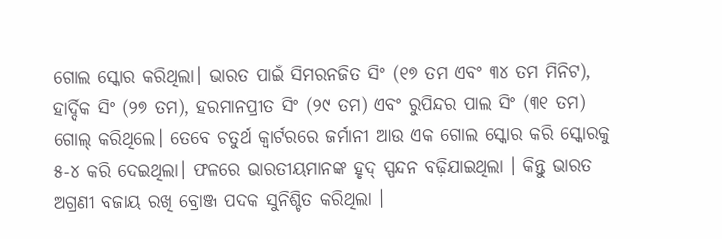ଗୋଲ ସ୍କୋର କରିଥିଲା। ଭାରତ ପାଇଁ ସିମରନଜିତ ସିଂ (୧୭ ତମ ଏବଂ ୩୪ ତମ ମିନିଟ), ହାର୍ଦ୍ଦିକ ସିଂ (୨୭ ତମ), ହରମାନପ୍ରୀତ ସିଂ (୨୯ ତମ) ଏବଂ ରୁପିନ୍ଦର ପାଲ ସିଂ (୩୧ ତମ) ଗୋଲ୍ କରିଥିଲେ। ତେବେ ଚତୁର୍ଥ କ୍ୱାର୍ଟରରେ ଜର୍ମାନୀ ଆଉ ଏକ ଗୋଲ ସ୍କୋର କରି ସ୍କୋରକୁ ୫-୪ କରି ଦେଇଥିଲା। ଫଳରେ ଭାରତୀୟମାନଙ୍କ ହୃଦ୍ ସ୍ପନ୍ଦନ ବଢ଼ିଯାଇଥିଲା । କିନ୍ତୁ ଭାରତ ଅଗ୍ରଣୀ ବଜାୟ ରଖି ବ୍ରୋଞ୍ଜ ପଦକ ସୁନିଶ୍ଚିତ କରିଥିଲା ।